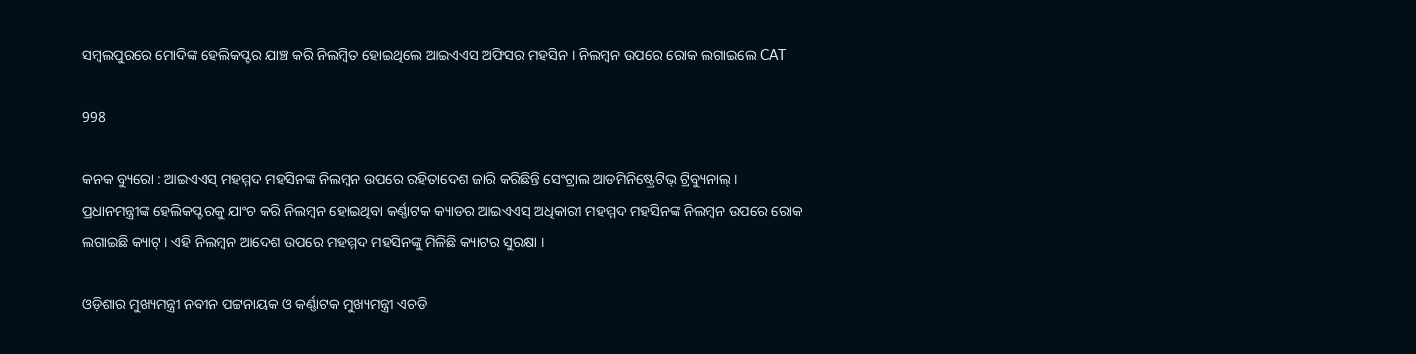ସମ୍ବଲପୁରରେ ମୋଦିଙ୍କ ହେଲିକପ୍ଟର ଯାଞ୍ଚ କରି ନିଲମ୍ବିତ ହୋଇଥିଲେ ଆଇଏଏସ ଅଫିସର ମହସିନ । ନିଲମ୍ବନ ଉପରେ ରୋକ ଲଗାଇଲେ CAT

998

କନକ ବ୍ୟୁରୋ : ଆଇଏଏସ୍ ମହମ୍ମଦ ମହସିନଙ୍କ ନିଲମ୍ବନ ଉପରେ ରହିତାଦେଶ ଜାରି କରିଛିନ୍ତି ସେଂଟ୍ରାଲ ଆଡମିନିଷ୍ଟ୍ରେଟିଭ୍ ଟ୍ରିବ୍ୟୁନାଲ୍ । ପ୍ରଧାନମନ୍ତ୍ରୀଙ୍କ ହେଲିକପ୍ଟରକୁ ଯାଂଚ କରି ନିଲମ୍ବନ ହୋଇଥିବା କର୍ଣ୍ଣାଟକ କ୍ୟାଡର ଆଇଏଏସ୍ ଅଧିକାରୀ ମହମ୍ମଦ ମହସିନଙ୍କ ନିଲମ୍ବନ ଉପରେ ରୋକ ଲଗାଇଛି କ୍ୟାଟ୍ । ଏହି ନିଲମ୍ବନ ଆଦେଶ ଉପରେ ମହମ୍ମଦ ମହସିନଙ୍କୁ ମିଳିଛି କ୍ୟାଟର ସୁରକ୍ଷା ।

ଓଡ଼ିଶାର ମୁଖ୍ୟମନ୍ତ୍ରୀ ନବୀନ ପଟ୍ଟନାୟକ ଓ କର୍ଣ୍ଣାଟକ ମୁଖ୍ୟମନ୍ତ୍ରୀ ଏଚଡି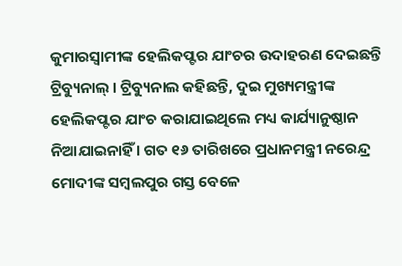କୁମାରସ୍ୱାମୀଙ୍କ ହେଲିକପ୍ଟର ଯାଂଚର ଉଦାହରଣ ଦେଇଛନ୍ତି ଟ୍ରିବ୍ୟୁନାଲ୍ । ଟ୍ରିବ୍ୟୁନାଲ କହିଛନ୍ତି, ଦୁଇ ମୁଖ୍ୟମନ୍ତ୍ରୀଙ୍କ ହେଲିକପ୍ଟର ଯାଂଚ କରାଯାଇଥିଲେ ମଧ୍ୟ କାର୍ଯ୍ୟାନୁଷ୍ଠାନ ନିଆଯାଇନାହିଁ । ଗତ ୧୬ ତାରିଖରେ ପ୍ରଧାନମନ୍ତ୍ରୀ ନରେନ୍ଦ୍ର ମୋଦୀଙ୍କ ସମ୍ବଲପୁର ଗସ୍ତ ବେଳେ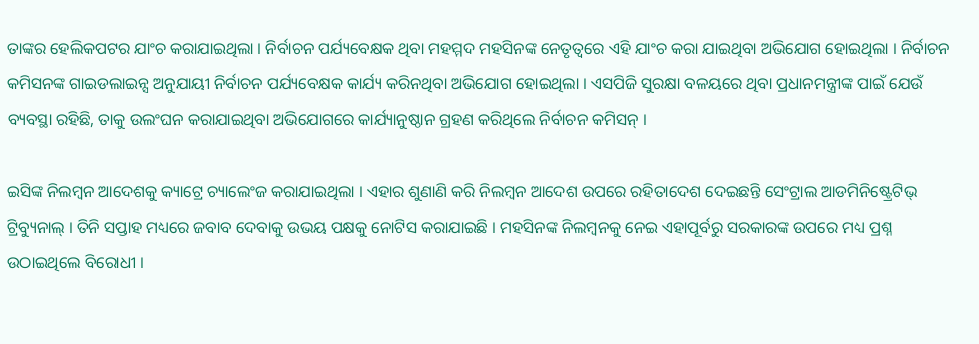ତାଙ୍କର ହେଲିକପଟର ଯାଂଚ କରାଯାଇଥିଲା । ନିର୍ବାଚନ ପର୍ଯ୍ୟବେକ୍ଷକ ଥିବା ମହମ୍ମଦ ମହସିନଙ୍କ ନେତୃତ୍ୱରେ ଏହି ଯାଂଚ କରା ଯାଇଥିବା ଅଭିଯୋଗ ହୋଇଥିଲା । ନିର୍ବାଚନ କମିସନଙ୍କ ଗାଇଡଲାଇନ୍ସ ଅନୁଯାୟୀ ନିର୍ବାଚନ ପର୍ଯ୍ୟବେକ୍ଷକ କାର୍ଯ୍ୟ କରିନଥିବା ଅଭିଯୋଗ ହୋଇଥିଲା । ଏସପିଜି ସୁରକ୍ଷା ବଳୟରେ ଥିବା ପ୍ରଧାନମନ୍ତ୍ରୀଙ୍କ ପାଇଁ ଯେଉଁ ବ୍ୟବସ୍ଥା ରହିଛି, ତାକୁ ଉଲଂଘନ କରାଯାଇଥିବା ଅଭିଯୋଗରେ କାର୍ଯ୍ୟାନୁଷ୍ଠାନ ଗ୍ରହଣ କରିଥିଲେ ନିର୍ବାଚନ କମିସନ୍ ।

ଇସିଙ୍କ ନିଲମ୍ବନ ଆଦେଶକୁ କ୍ୟାଟ୍ରେ ଚ୍ୟାଲେଂଜ କରାଯାଇଥିଲା । ଏହାର ଶୁଣାଣି କରି ନିଲମ୍ବନ ଆଦେଶ ଉପରେ ରହିତାଦେଶ ଦେଇଛନ୍ତି ସେଂଟ୍ରାଲ ଆଡମିନିଷ୍ଟ୍ରେଟିଭ୍ ଟ୍ରିବ୍ୟୁନାଲ୍ । ତିନି ସପ୍ତାହ ମଧ୍ୟରେ ଜବାବ ଦେବାକୁ ଉଭୟ ପକ୍ଷକୁ ନୋଟିସ କରାଯାଇଛି । ମହସିନଙ୍କ ନିଲମ୍ବନକୁ ନେଇ ଏହାପୂର୍ବରୁ ସରକାରଙ୍କ ଉପରେ ମଧ୍ୟ ପ୍ରଶ୍ନ ଉଠାଇଥିଲେ ବିରୋଧୀ ।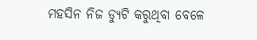ମହସିନ ନିଜ ଡ୍ୟୁଟି କରୁଥିବା ବେଳେ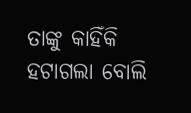ତାଙ୍କୁ କାହିଁକି ହଟାଗଲା ବୋଲି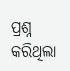ପ୍ରଶ୍ନ କରିଥିଲା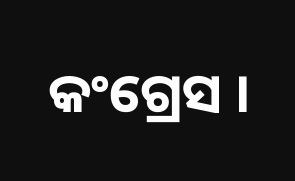କଂଗ୍ରେସ ।